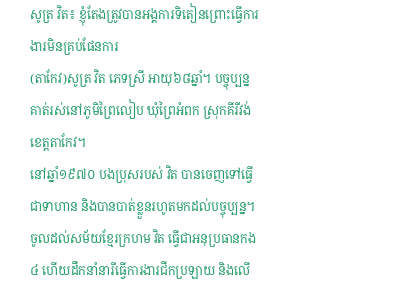សូត្រ វិត៖ ខ្ញុំតែងត្រូវបានអង្គការទិតៀនព្រោះធ្វើការងារមិនគ្រប់ផែនការ
(តាកែវ)សូត្រ វិត ភេទស្រី អាយុ៦៨ឆ្នាំ។ បច្ចុប្បន្ន គាត់រស់នៅភូមិព្រៃលៀប ឃុំព្រៃអំពក ស្រុកគីរីវង់ ខេត្តតាកែវ។
នៅឆ្នាំ១៩៧០ បងប្រុសរបស់ វិត បានចេញទៅធ្វើជាទាហាន និងបានបាត់ខ្លួនរហូតមកដល់បច្ចុប្បន្ន។ ចូលដល់សម័យខ្មែរក្រហម វិត ធ្វើជាអនុប្រធានកង៤ ហើយដឹកនាំនារីធ្វើការងារជីកប្រឡាយ និងលើ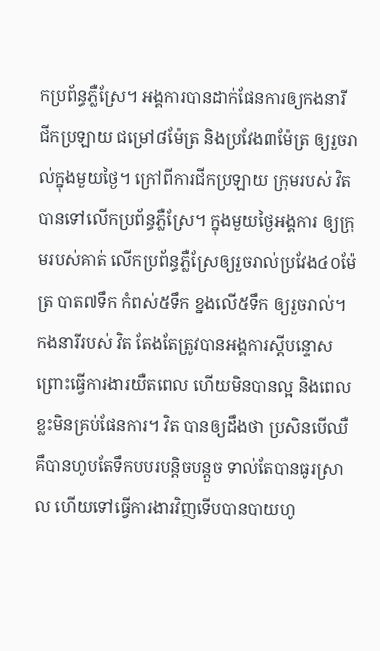កប្រព័ន្ធភ្លឺស្រែ។ អង្គការបានដាក់ផែនការឲ្យកងនារី ជីកប្រឡាយ ជម្រៅ៨ម៉ែត្រ និងប្រវែង៣ម៉ែត្រ ឲ្យរួចរាល់ក្នុងមួយថ្ងៃ។ ក្រៅពីការជីកប្រឡាយ ក្រុមរបស់ វិត បានទៅលើកប្រព័ន្ធភ្លឺស្រែ។ ក្នុងមួយថ្ងៃអង្គការ ឲ្យក្រុមរបស់គាត់ លើកប្រព័ន្ធភ្លឺស្រែឲ្យរួចរាល់ប្រវែង៤០ម៉ែត្រ បាត៧ទឹក កំពស់៥ទឹក ខ្នងលើ៥ទឹក ឲ្យរួចរាល់។ កងនារីរបស់ វិត តែងតែត្រូវបានអង្គការស្ដីបន្ទោសព្រោះធ្វើការងារយឺតពេល ហើយមិនបានល្អ និងពេលខ្លះមិនគ្រប់ផែនការ។ វិត បានឲ្យដឹងថា ប្រសិនបើឈឺគឹបានហូបតែទឹកបបរបន្តិចបន្តួច ទាល់តែបានធូរស្រាល ហើយទៅធ្វើការងារវិញទើបបានបាយហូ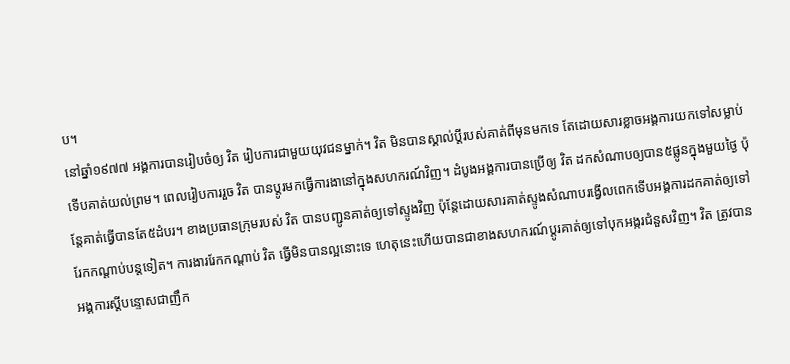ប។
នៅឆ្នាំ១៩៧៧ អង្គការបានរៀបចំឲ្យ វិត រៀបការជាមួយយុវជនម្នាក់។ វិត មិនបានស្គាល់ប្ដីរបស់គាត់ពីមុនមកទេ តែដោយសារខ្លាចអង្គការយកទៅសម្លាប់ ទើបគាត់យល់ព្រម។ ពេលរៀបការរួច វិត បានប្ដូរមកធ្វើការងានៅក្នុងសហករណ៍វិញ។ ដំបូងអង្គការបានប្រើឲ្យ វិត ដកសំណាបឲ្យបាន៥ផ្លូនក្នុងមួយថ្ងៃ ប៉ុន្តែគាត់ធ្វើបានតែ៥ដំបរ។ ខាងប្រធានក្រុមរបស់ វិត បានបញ្ជូនគាត់ឲ្យទៅស្ទូងវិញ ប៉ុន្តែដោយសារគាត់ស្ទូងសំណាបរង្វើលពេកទើបអង្គការដកគាត់ឲ្យទៅរែកកណ្ដាប់បន្តទៀត។ ការងាររែកកណ្ដាប់ វិត ធ្វើមិនបានល្អនោះទេ ហេតុនេះហើយបានជាខាងសហករណ៍ប្ដូរគាត់ឲ្យទៅបុកអង្ករជំនួសវិញ។ វិត ត្រូវបានអង្គការស្ដីបន្ទោសជាញឹក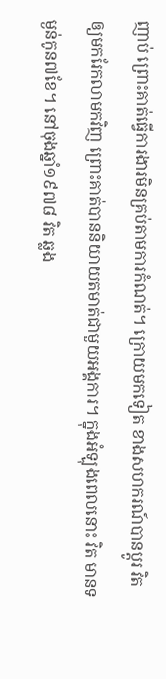ញាប់ ព្រោះគាត់ធ្វើការងារមិនគ្រប់តាមការកំណត់។ ក្រោយមកទៀត ខាងសហករណ៍បានប្ដូរ វិត ឲ្យមករែកលាមកវិញ ព្រោះគាត់បាននិយាយតមាត់ជាមួយអង្គការ។ ក្នុងអំឡុងពេលនោះ វិត មានទម្ងន់កូន៧ខែ។ នៅចុងឆ្នាំ១៩៧៨ វិត ឆ្លង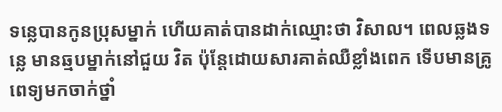ទន្លេបានកូនប្រុសម្នាក់ ហើយគាត់បានដាក់ឈ្មោះថា វិសាល។ ពេលឆ្លងទន្លេ មានឆ្មបម្នាក់នៅជួយ វិត ប៉ុន្តែដោយសារគាត់ឈឺខ្លាំងពេក ទើបមានគ្រូពេទ្យមកចាក់ថ្នាំ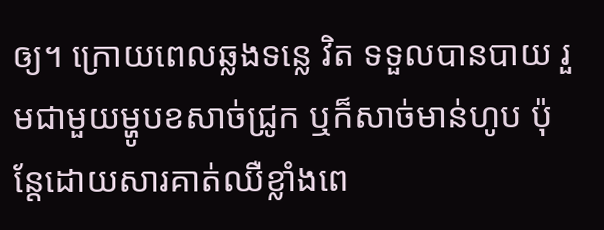ឲ្យ។ ក្រោយពេលឆ្លងទន្លេ វិត ទទួលបានបាយ រួមជាមួយម្ហូបខសាច់ជ្រូក ឬក៏សាច់មាន់ហូប ប៉ុន្តែដោយសារគាត់ឈឺខ្លាំងពេ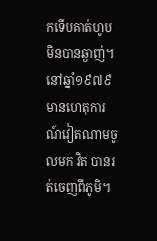កទើបគាត់ហូបមិនបានឆ្ងាញ់។ នៅឆ្នាំ១៩៧៩ មានហេតុការណ៍វៀតណាមចូលមក វិត បានរត់ចេញពីភូមិ។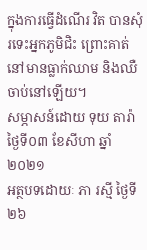ក្នុងការធ្វើដំណើរ វិត បានសុំរទេះអ្នកភូមិជិះ ព្រោះគាត់នៅមានធ្លាក់ឈាម និងឈឺចាប់នៅឡើយ។
សម្ភាសន៍ដោយ ទុយ តារ៉ា ថ្ងៃទី០៣ ខែសីហា ឆ្នាំ២០២១
អត្ថបទដោយៈ ភា រស្មី ថ្ងៃទី២៦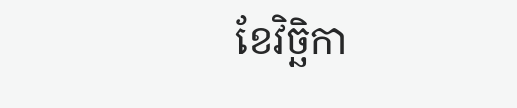ខែវិច្ឆិកា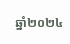ឆ្នាំ២០២៤